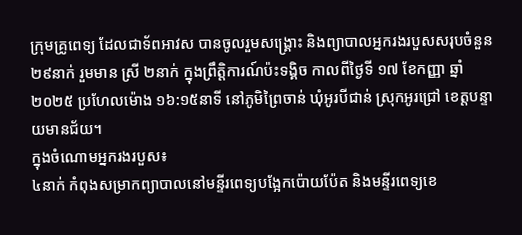ក្រុមគ្រូពេទ្យ ដែលជាទ័ពអាវស បានចូលរួមសង្គ្រោះ និងព្យាបាលអ្នករងរបួសសរុបចំនួន ២៩នាក់ រួមមាន ស្រី ២នាក់ ក្នុងព្រឹត្តិការណ៍ប៉ះទង្គិច កាលពីថ្ងៃទី ១៧ ខែកញ្ញា ឆ្នាំ ២០២៥ ប្រហែលម៉ោង ១៦:១៥នាទី នៅភូមិព្រៃចាន់ ឃុំអូរបីជាន់ ស្រុកអូរជ្រៅ ខេត្តបន្ទាយមានជ័យ។
ក្នុងចំណោមអ្នករងរបួស៖
៤នាក់ កំពុងសម្រាកព្យាបាលនៅមន្ទីរពេទ្យបង្អែកប៉ោយប៉ែត និងមន្ទីរពេទ្យខេ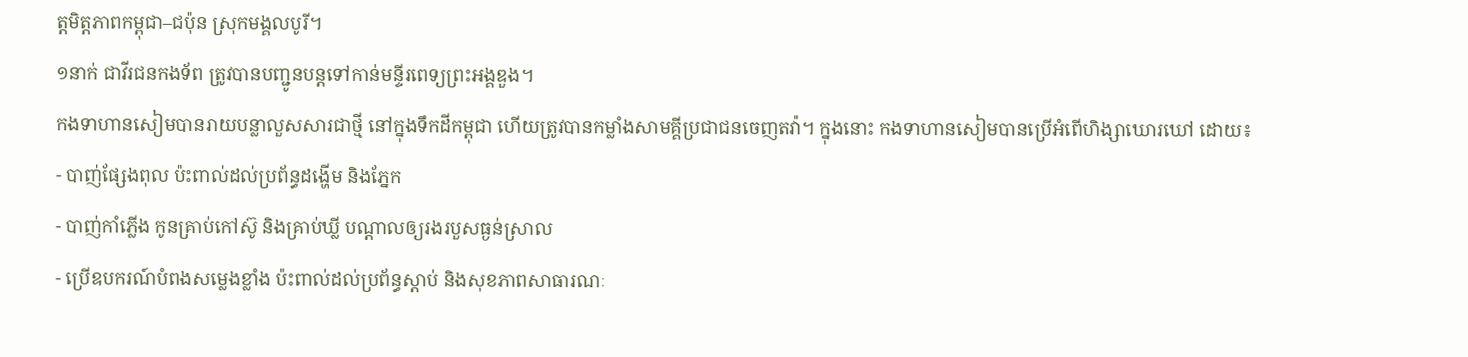ត្តមិត្តភាពកម្ពុជា–ជប៉ុន ស្រុកមង្គលបូរី។
១នាក់ ជាវីរជនកងទ័ព ត្រូវបានបញ្ជូនបន្តទៅកាន់មន្ទីរពេទ្យព្រះអង្គឌួង។
កងទាហានសៀមបានរាយបន្លាលួសសារជាថ្មី នៅក្នុងទឹកដីកម្ពុជា ហើយត្រូវបានកម្លាំងសាមគ្គីប្រជាជនចេញតវ៉ា។ ក្នុងនោះ កងទាហានសៀមបានប្រើអំពើហិង្សាឃោរឃៅ ដោយ៖
- បាញ់ផ្សែងពុល ប៉ះពាល់ដល់ប្រព័ន្ធដង្ហើម និងភ្នែក
- បាញ់កាំភ្លើង កូនគ្រាប់កៅស៊ូ និងគ្រាប់ឃ្លី បណ្តាលឲ្យរងរបួសធ្ងន់ស្រាល
- ប្រើឧបករណ៍បំពងសម្លេងខ្លាំង ប៉ះពាល់ដល់ប្រព័ន្ធស្តាប់ និងសុខភាពសាធារណៈ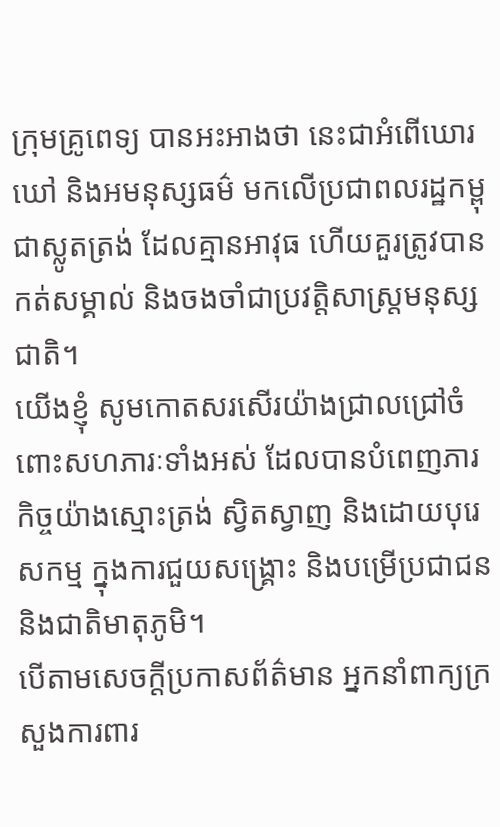ក្រុមគ្រូពេទ្យ បានអះអាងថា នេះជាអំពើឃោរឃៅ និងអមនុស្សធម៌ មកលើប្រជាពលរដ្ឋកម្ពុជាស្លូតត្រង់ ដែលគ្មានអាវុធ ហើយគួរត្រូវបានកត់សម្គាល់ និងចងចាំជាប្រវត្តិសាស្ត្រមនុស្សជាតិ។
យើងខ្ញុំ សូមកោតសរសើរយ៉ាងជ្រាលជ្រៅចំពោះសហភារៈទាំងអស់ ដែលបានបំពេញភារកិច្ចយ៉ាងស្មោះត្រង់ ស្វិតស្វាញ និងដោយបុរេសកម្ម ក្នុងការជួយសង្គ្រោះ និងបម្រើប្រជាជន និងជាតិមាតុភូមិ។
បើតាមសេចក្តីប្រកាសព័ត៌មាន អ្នកនាំពាក្យក្រសួងការពារ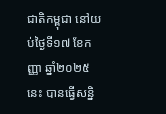ជាតិកម្ពុជា នៅយប់ថ្ងៃទី១៧ ខែកញ្ញា ឆ្នាំ២០២៥នេះ បានធ្វើសន្និ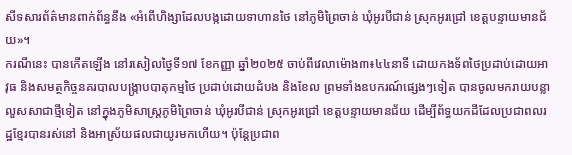សីទសារព័ត៌មានពាក់ព័ន្ធនឹង «អំពើហិង្សាដែលបង្កដោយទាហានថៃ នៅភូមិព្រៃចាន់ ឃុំអូរបីជាន់ ស្រុកអូរជ្រៅ ខេត្តបន្ទាយមានជ័យ»។
ករណីនេះ បានកើតឡើង នៅរសៀលថ្ងៃទី១៧ ខែកញ្ញា ឆ្នាំ២០២៥ ចាប់ពីវេលាម៉ោង៣៖៤៤នាទី ដោយកងទ័ពថៃប្រដាប់ដោយអាវុធ និងសមត្ថកិច្ចនគរបាលបង្ក្រាបបាតុកម្មថៃ ប្រដាប់ដោយដំបង និងខែល ព្រមទាំងឧបករណ៍ផ្សេងៗទៀត បានចូលមករាយបន្លាលួសសាជាថ្មីទៀត នៅក្នុងភូមិសាស្ត្រភូមិព្រៃចាន់ ឃុំអូរបីជាន់ ស្រុកអូរជ្រៅ ខេត្តបន្ទាយមានជ័យ ដើម្បីព័ទ្ធយកដីដែលប្រជាពលរដ្ឋខ្មែរបានរស់នៅ និងអាស្រ័យផលជាយូរមកហើយ។ ប៉ុន្តែប្រជាព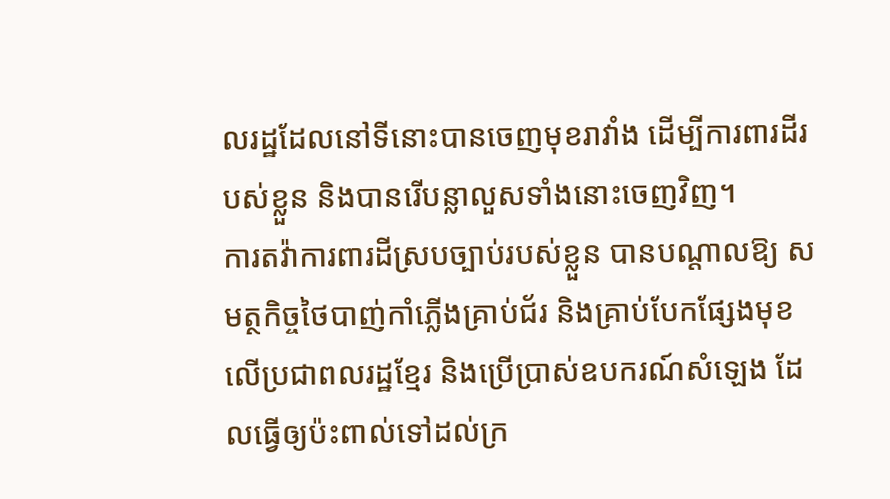លរដ្ឋដែលនៅទីនោះបានចេញមុខរាវាំង ដើម្បីការពារដីរបស់ខ្លួន និងបានរើបន្លាលួសទាំងនោះចេញវិញ។
ការតវ៉ាការពារដីស្របច្បាប់របស់ខ្លួន បានបណ្តាលឱ្យ សមត្ថកិច្ចថៃបាញ់កាំភ្លើងគ្រាប់ជ័រ និងគ្រាប់បែកផ្សែងមុខលើប្រជាពលរដ្ឋខ្មែរ និងប្រើប្រាស់ឧបករណ៍សំឡេង ដែលធ្វើឲ្យប៉ះពាល់ទៅដល់ក្រ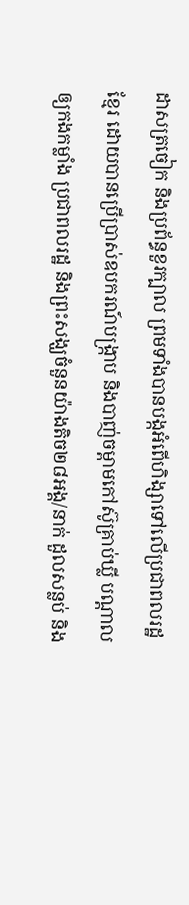ដាសត្រចៀក និងប្រព័ន្ធខួរក្បាល ព្រមទាំងបានបង្កអំពើហិង្សាទៅលើប្រជាពលរដ្ឋខ្មែរ ដោយបានប្រើប្រាស់ឧបករណ៍បង្ក្រាប និងបាញ់ចម្ពាមកៅស៊ូគ្រាប់ឃ្លី បណ្តាលឲ្យកងកម្លាំង ប្រជាពលរដ្ឋ និងព្រះសង្ឃចំនួនយ៉ាងតិច២៨អង្គ/នាក់ ដួលសន្លប់ និង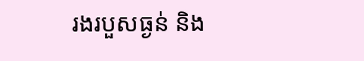រងរបួសធ្ងន់ និង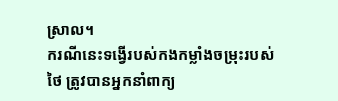ស្រាល។
ករណីនេះទង្វើរបស់កងកម្លាំងចម្រុះរបស់ថៃ ត្រូវបានអ្នកនាំពាក្យ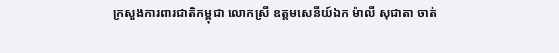ក្រសួងការពារជាតិកម្ពុជា លោកស្រី ឧត្តមសេនីយ៍ឯក ម៉ាលី សុជាតា ចាត់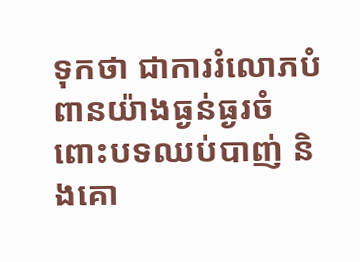ទុកថា ជាការរំលោភបំពានយ៉ាងធ្ងន់ធ្ងរចំពោះបទឈប់បាញ់ និងគោ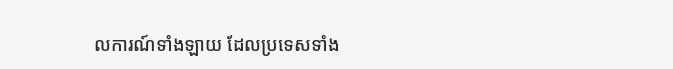លការណ៍ទាំងឡាយ ដែលប្រទេសទាំង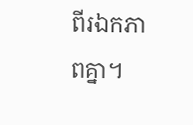ពីរឯកភាពគ្នា។